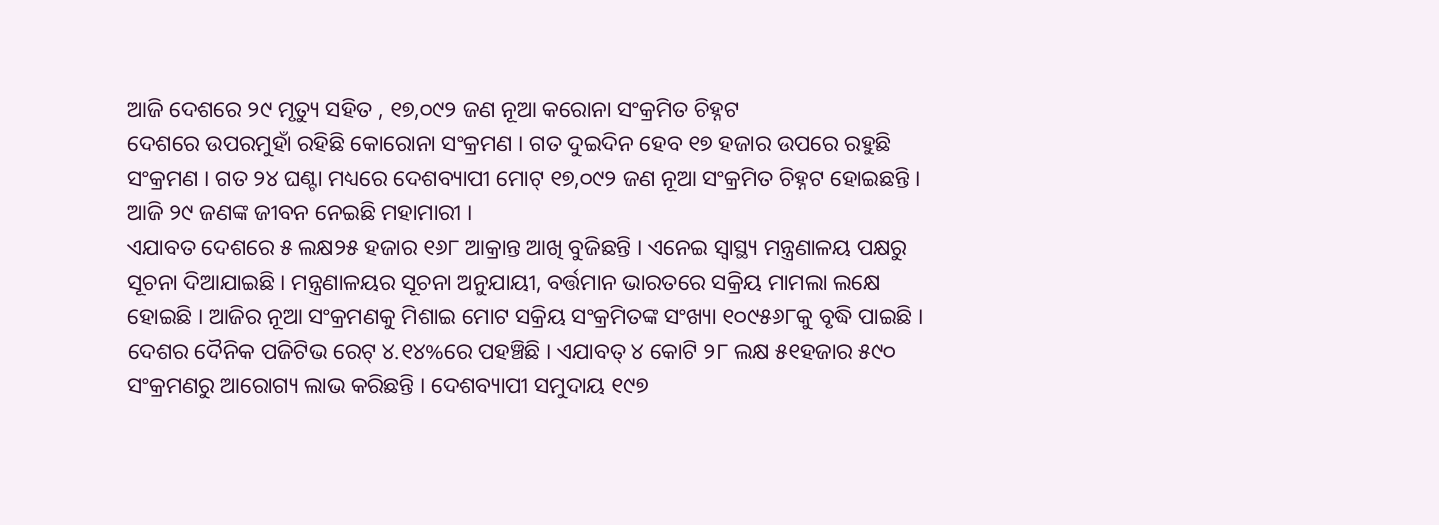ଆଜି ଦେଶରେ ୨୯ ମୃତ୍ୟୁ ସହିତ , ୧୭,୦୯୨ ଜଣ ନୂଆ କରୋନା ସଂକ୍ରମିତ ଚିହ୍ନଟ
ଦେଶରେ ଉପରମୁହାଁ ରହିଛି କୋରୋନା ସଂକ୍ରମଣ । ଗତ ଦୁଇଦିନ ହେବ ୧୭ ହଜାର ଉପରେ ରହୁଛି ସଂକ୍ରମଣ । ଗତ ୨୪ ଘଣ୍ଟା ମଧ୍ୟରେ ଦେଶବ୍ୟାପୀ ମୋଟ୍ ୧୭,୦୯୨ ଜଣ ନୂଆ ସଂକ୍ରମିତ ଚିହ୍ନଟ ହୋଇଛନ୍ତି । ଆଜି ୨୯ ଜଣଙ୍କ ଜୀବନ ନେଇଛି ମହାମାରୀ ।
ଏଯାବତ ଦେଶରେ ୫ ଲକ୍ଷ୨୫ ହଜାର ୧୬୮ ଆକ୍ରାନ୍ତ ଆଖି ବୁଜିଛନ୍ତି । ଏନେଇ ସ୍ବାସ୍ଥ୍ୟ ମନ୍ତ୍ରଣାଳୟ ପକ୍ଷରୁ ସୂଚନା ଦିଆଯାଇଛି । ମନ୍ତ୍ରଣାଳୟର ସୂଚନା ଅନୁଯାୟୀ, ବର୍ତ୍ତମାନ ଭାରତରେ ସକ୍ରିୟ ମାମଲା ଲକ୍ଷେ ହୋଇଛି । ଆଜିର ନୂଆ ସଂକ୍ରମଣକୁ ମିଶାଇ ମୋଟ ସକ୍ରିୟ ସଂକ୍ରମିତଙ୍କ ସଂଖ୍ୟା ୧୦୯୫୬୮କୁ ବୃଦ୍ଧି ପାଇଛି । ଦେଶର ଦୈନିକ ପଜିଟିଭ ରେଟ୍ ୪.୧୪%ରେ ପହଞ୍ଚିଛି । ଏଯାବତ୍ ୪ କୋଟି ୨୮ ଲକ୍ଷ ୫୧ହଜାର ୫୯୦ ସଂକ୍ରମଣରୁ ଆରୋଗ୍ୟ ଲାଭ କରିଛନ୍ତି । ଦେଶବ୍ୟାପୀ ସମୁଦାୟ ୧୯୭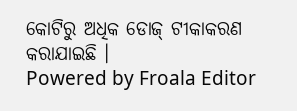କୋଟିରୁ ଅଧିକ ଡୋଜ୍ ଟୀକାକରଣ କରାଯାଇଛି ।
Powered by Froala Editor